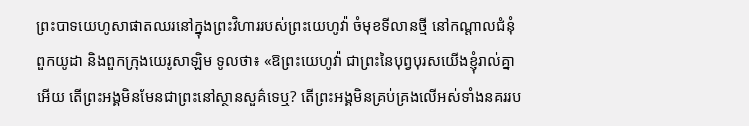ព្រះបាទយេហូសាផាតឈរនៅក្នុងព្រះវិហាររបស់ព្រះយេហូវ៉ា ចំមុខទីលានថ្មី នៅកណ្ដាលជំនុំពួកយូដា និងពួកក្រុងយេរូសាឡិម ទូលថា៖ «ឱព្រះយេហូវ៉ា ជាព្រះនៃបុព្វបុរសយើងខ្ញុំរាល់គ្នាអើយ តើព្រះអង្គមិនមែនជាព្រះនៅស្ថានសួគ៌ទេឬ? តើព្រះអង្គមិនគ្រប់គ្រងលើអស់ទាំងនគររប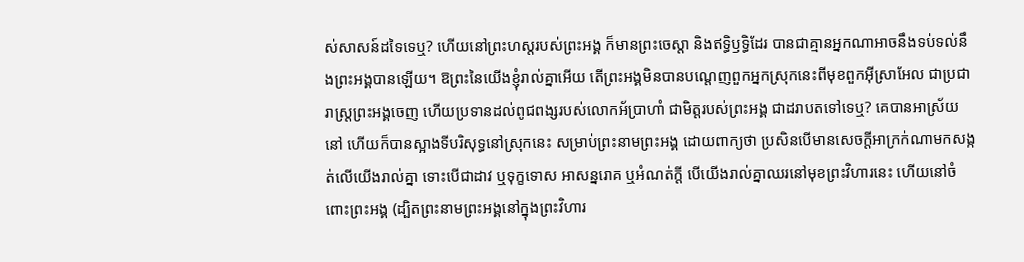ស់សាសន៍ដទៃទេឬ? ហើយនៅព្រះហស្តរបស់ព្រះអង្គ ក៏មានព្រះចេស្តា និងឥទ្ធិឫទ្ធិដែរ បានជាគ្មានអ្នកណាអាចនឹងទប់ទល់នឹងព្រះអង្គបានឡើយ។ ឱព្រះនៃយើងខ្ញុំរាល់គ្នាអើយ តើព្រះអង្គមិនបានបណ្តេញពួកអ្នកស្រុកនេះពីមុខពួកអ៊ីស្រាអែល ជាប្រជារាស្ត្រព្រះអង្គចេញ ហើយប្រទានដល់ពូជពង្សរបស់លោកអ័ប្រាហាំ ជាមិត្តរបស់ព្រះអង្គ ជាដរាបតទៅទេឬ? គេបានអាស្រ័យនៅ ហើយក៏បានស្អាងទីបរិសុទ្ធនៅស្រុកនេះ សម្រាប់ព្រះនាមព្រះអង្គ ដោយពាក្យថា ប្រសិនបើមានសេចក្ដីអាក្រក់ណាមកសង្កត់លើយើងរាល់គ្នា ទោះបើជាដាវ ឬទុក្ខទោស អាសន្នរោគ ឬអំណត់ក្តី បើយើងរាល់គ្នាឈរនៅមុខព្រះវិហារនេះ ហើយនៅចំពោះព្រះអង្គ (ដ្បិតព្រះនាមព្រះអង្គនៅក្នុងព្រះវិហារ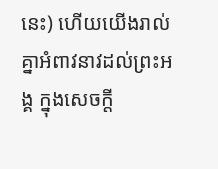នេះ) ហើយយើងរាល់គ្នាអំពាវនាវដល់ព្រះអង្គ ក្នុងសេចក្ដី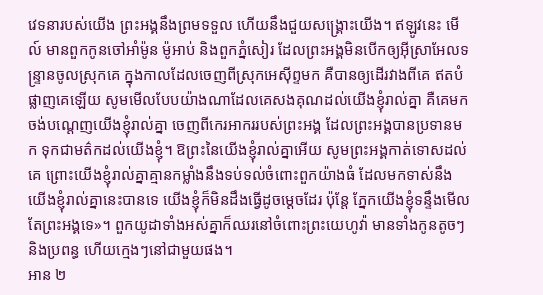វេទនារបស់យើង ព្រះអង្គនឹងព្រមទទួល ហើយនឹងជួយសង្គ្រោះយើង។ ឥឡូវនេះ មើល៍ មានពួកកូនចៅអាំម៉ូន ម៉ូអាប់ និងពួកភ្នំសៀរ ដែលព្រះអង្គមិនបើកឲ្យអ៊ីស្រាអែលទន្ទ្រានចូលស្រុកគេ ក្នុងកាលដែលចេញពីស្រុកអេស៊ីព្ទមក គឺបានឲ្យដើរវាងពីគេ ឥតបំផ្លាញគេឡើយ សូមមើលបែបយ៉ាងណាដែលគេសងគុណដល់យើងខ្ញុំរាល់គ្នា គឺគេមកចង់បណ្តេញយើងខ្ញុំរាល់គ្នា ចេញពីកេរអាកររបស់ព្រះអង្គ ដែលព្រះអង្គបានប្រទានមក ទុកជាមត៌កដល់យើងខ្ញុំ។ ឱព្រះនៃយើងខ្ញុំរាល់គ្នាអើយ សូមព្រះអង្គកាត់ទោសដល់គេ ព្រោះយើងខ្ញុំរាល់គ្នាគ្មានកម្លាំងនឹងទប់ទល់ចំពោះពួកយ៉ាងធំ ដែលមកទាស់នឹងយើងខ្ញុំរាល់គ្នានេះបានទេ យើងខ្ញុំក៏មិនដឹងធ្វើដូចម្តេចដែរ ប៉ុន្តែ ភ្នែកយើងខ្ញុំទន្ទឹងមើលតែព្រះអង្គទេ»។ ពួកយូដាទាំងអស់គ្នាក៏ឈរនៅចំពោះព្រះយេហូវ៉ា មានទាំងកូនតូចៗ និងប្រពន្ធ ហើយក្មេងៗនៅជាមួយផង។
អាន ២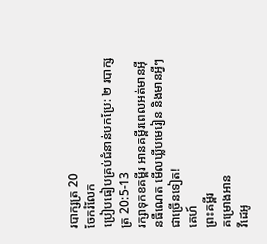របាក្សត្រ 20
ចែករំលែក
ប្រៀបធៀបគ្រប់ជំនាន់បកប្រែ: ២ របាក្សត្រ 20:5-13
រក្សាទុកខគម្ពីរ អានគម្ពីរពេលអត់មានអ៊ីនធឺណេត មើលឃ្លីបមេរៀន និងមានអ្វីៗជាច្រើនទៀត!
គេហ៍
ព្រះគម្ពីរ
គម្រោងអាន
វីដេអូ